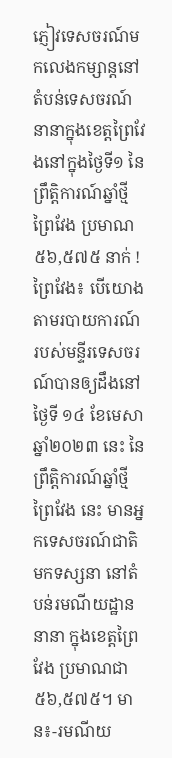ភ្ញៀវទេសចរណ៍មកលេងកម្សាន្តនៅតំបន់ទេសចរណ៍នានាក្នុងខេត្តព្រៃវែងនៅក្នុងថ្ងៃទី១ នៃព្រឹត្តិការណ៍ឆ្នាំថ្មីព្រៃវែង ប្រមាណ ៥៦,៥៧៥ នាក់ !
ព្រៃវែង៖ បើយោងតាមរបាយការណ៍របស់មន្ទីរទេសចរណ៍បានឲ្យដឹងនៅថ្ងៃទី ១៤ ខែមេសាឆ្នាំ២០២៣ នេះ នៃព្រឹត្តិការណ៍ឆ្នាំថ្មីព្រៃវែង នេះ មានអ្នកទេសចរណ៍ជាតិ មកទស្សនា នៅតំបន់រមណីយដ្ឋាននានា ក្នុងខេត្តព្រៃវែង ប្រមាណជា ៥៦,៥៧៥។ មាន៖-រមណីយ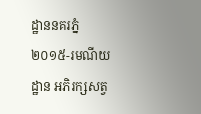ដ្ឋាននគរភ្នំ ២០១៥-រមណីយដ្ឋាន អភិរក្សសត្វ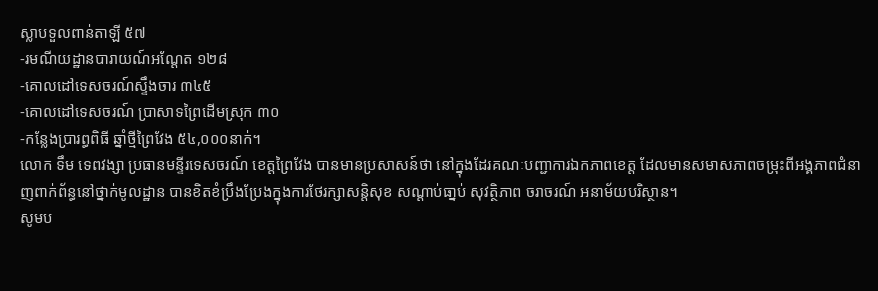ស្លាបទួលពាន់តាឡី ៥៧
-រមណីយដ្ឋានបារាយណ៍អណ្ដែត ១២៨
-គោលដៅទេសចរណ៍ស្ទឹងចារ ៣៤៥
-គោលដៅទេសចរណ៍ ប្រាសាទព្រៃដើមស្រុក ៣០
-កន្លែងប្រារព្ធពិធី ឆ្នាំថ្មីព្រៃវែង ៥៤,០០០នាក់។
លោក ទឹម ទេពវង្សា ប្រធានមន្ទីរទេសចរណ៍ ខេត្តព្រៃវែង បានមានប្រសាសន៍ថា នៅក្នុងដែរគណៈបញ្ជាការឯកភាពខេត្ត ដែលមានសមាសភាពចម្រុះពីអង្គភាពជំនាញពាក់ព័ន្ធនៅថ្នាក់មូលដ្ឋាន បានខិតខំប្រឹងប្រែងក្នុងការថែរក្សាសន្តិសុខ សណ្តាប់ធា្នប់ សុវត្ថិភាព ចរាចរណ៍ អនាម័យបរិស្ថាន។
សូមប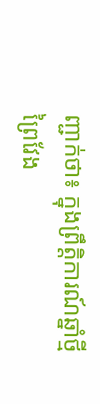ញ្ជាក់ថា៖ ក្នុងព្រឹត្តិការណ៍ឆ្នាំថ្មីព្រៃវែង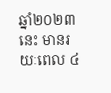ឆ្នាំ២០២៣ នេះ មានរយៈពេល ៤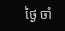ថ្ងៃ ចាំ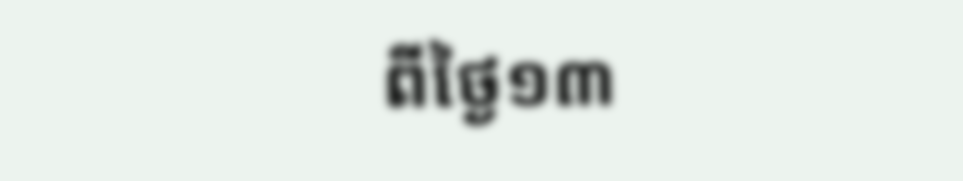ពីថ្ងៃ១៣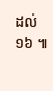ដល់ ១៦ ៕